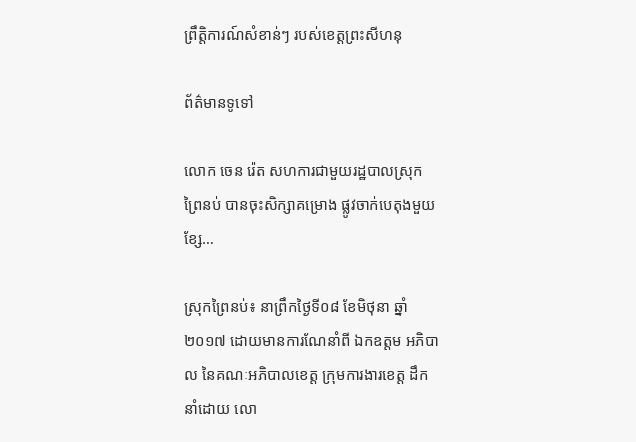ព្រឹត្តិការណ៍សំខាន់ៗ របស់ខេត្តព្រះសីហនុ

ព័ត៌មានទូទៅ

លោក ចេន រ៉េត សហការជាមួយរដ្ឋបាលស្រុកព្រៃនប់ បានចុះសិក្សាគម្រោង ផ្លូវចាក់បេតុងមួយខ្សែ…

ស្រុកព្រៃនប់៖ នាព្រឹកថ្ងៃទី០៨ ខែមិថុនា ឆ្នាំ២០១៧ ដោយមានការណែនាំពី ឯកឧត្តម អភិបាល នៃគណៈអភិបាលខេត្ត ក្រុមការងារខេត្ត ដឹកនាំដោយ លោ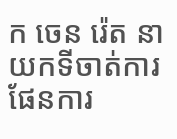ក ចេន រ៉េត នាយកទីចាត់ការផែនការ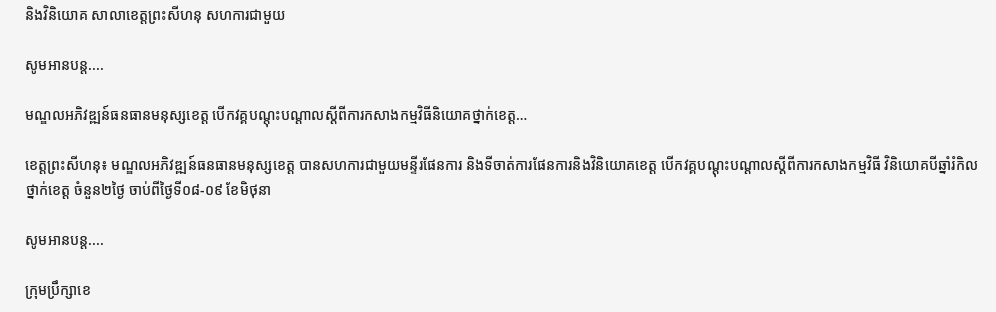និងវិនិយោគ សាលាខេត្តព្រះសីហនុ សហការជាមួយ

សូមអានបន្ត....

មណ្ឌលអភិវឌ្ឍន៍ធនធានមនុស្សខេត្ត បើកវគ្គបណ្តុះបណ្តាលស្តីពីការកសាងកម្មវិធីនិយោគថ្នាក់ខេត្ត…

ខេត្តព្រះសីហនុ៖ មណ្ឌលអភិវឌ្ឍន៍ធនធានមនុស្សខេត្ត បានសហការជាមួយមន្ទីរផែនការ និងទីចាត់ការផែនការនិងវិនិយោគខេត្ត បើកវគ្គបណ្តុះបណ្តាលស្តីពីការកសាងកម្មវិធី វិនិយោគបីឆ្នាំរំកិលថ្នាក់ខេត្ត ចំនួន២ថ្ងៃ ចាប់ពីថ្ងៃទី០៨-០៩ ខែមិថុនា

សូមអានបន្ត....

ក្រុមប្រឹក្សាខេ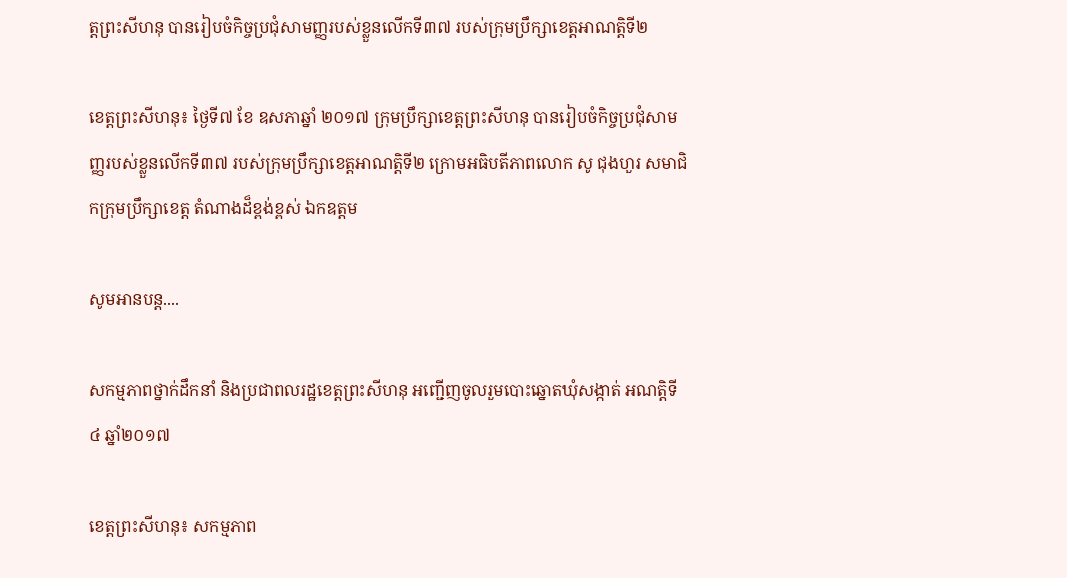ត្តព្រះសីហនុ បានរៀបចំកិច្ចប្រជុំសាមញ្ញរបស់ខ្លួនលើកទី៣៧ របស់ក្រុមប្រឹក្សាខេត្តអាណត្តិទី២

ខេត្តព្រះសីហនុ៖ ថ្ងៃទី៧ ខែ ឧសភាឆ្នាំ ២០១៧ ក្រុមប្រឹក្សាខេត្តព្រះសីហនុ បានរៀបចំកិច្ចប្រជុំសាមញ្ញរបស់ខ្លួនលើកទី៣៧ របស់ក្រុមប្រឹក្សាខេត្តអាណត្តិទី២ ក្រោមអធិបតីភាពលោក សូ ជុងហួរ សមាជិកក្រុមប្រឹក្សាខេត្ត តំណាងដ៏ខ្ពង់ខ្ពស់ ឯកឧត្តម

សូមអានបន្ត....

សកម្មភាពថ្នាក់ដឹកនាំ និងប្រជាពលរដ្ឋខេត្តព្រះសីហនុ អញ្ជើញចូលរួមបោះឆ្នោតឃុំសង្កាត់ អណត្តិទី៤ ឆ្នាំ២០១៧

ខេត្តព្រះសីហនុ៖ សកម្មភាព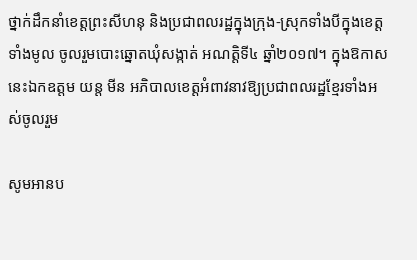ថ្នាក់ដឹកនាំខេត្តព្រះសីហនុ និងប្រជាពលរដ្ឋក្នុងក្រុង-ស្រុកទាំងបីក្នុងខេត្តទាំងមូល ចូលរួមបោះឆ្នោតឃុំសង្កាត់ អណត្តិទី៤ ឆ្នាំ២០១៧។ ក្នុងឱកាសនេះឯកឧត្តម យន្ត មីន អភិបាលខេត្តអំពាវនាវឱ្យប្រជាពលរដ្ឋខ្មែរទាំងអស់ចូលរួម

សូមអានប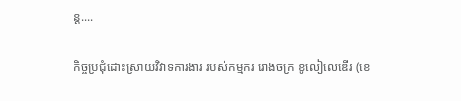ន្ត....

កិច្ចប្រជុំដោះស្រាយវិវាទការងារ របស់កម្មករ រោងចក្រ ខូលៀលេឌើរ (ខេ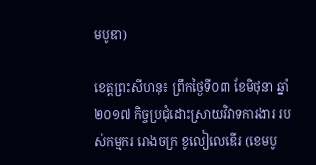មបូឌា)

ខេត្តព្រះសីហនុ៖ ព្រឹកថ្ងៃទី០៣ ខែមិថុនា ឆ្នាំ២០១៧ កិច្ចប្រជុំដោះស្រាយវិវាទការងារ របស់កម្មករ រោងចក្រ ខូលៀលេឌើរ (ខេមបូ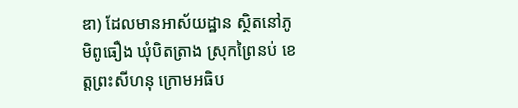ឌា) ដែលមានអាស័យដ្ឋាន ស្ថិតនៅភូមិពូធឿង ឃុំបិតត្រាង ស្រុកព្រៃនប់ ខេត្តព្រះសីហនុ ក្រោមអធិប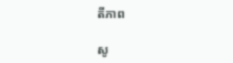តីភាព

សូ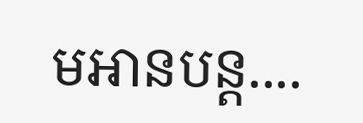មអានបន្ត....